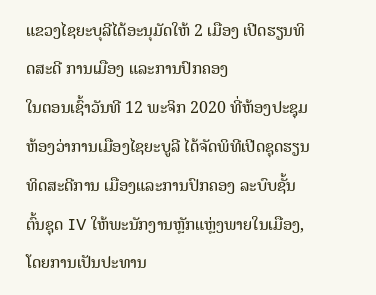ແຂວງໄຊຍະບຸລີໄດ້ອະນຸມັດໃຫ້ 2 ເມືອງ ເປີດຮຽນທິດສະດີ ການເມືອງ ແລະການປົກຄອງ
ໃນຕອນເຊົ້າວັນທີ 12 ພະຈິກ 2020 ທີ່ຫ້ອງປະຊຸມຫ້ອງວ່າການເມືອງໄຊຍະບູລີ ໄດ້ຈັດພິທີເປີດຊຸດຮຽນທິດສະດີການ ເມືອງແລະການປົກຄອງ ລະບົບຊັ້ນຕົ້ນຊຸດ IV ໃຫ້ພະນັກງານຫຼັກແຫຼ່ງພາຍໃນເມືອງ, ໂດຍການເປັນປະທານ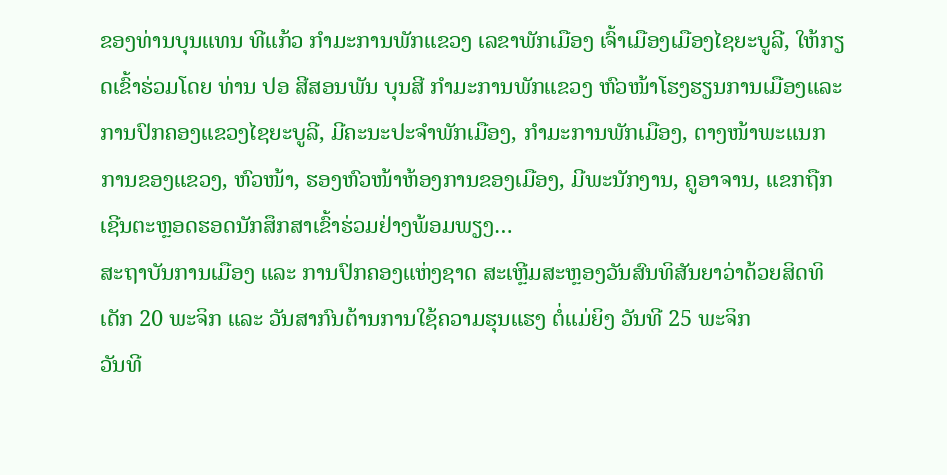ຂອງທ່ານບຸນແທນ ທີແກ້ວ ກຳມະການພັກແຂວງ ເລຂາພັກເມືອງ ເຈົ້າເມືອງເມືອງໄຊຍະບູລີ, ໃຫ້ກຽດເຂົ້າຮ່ວມໂດຍ ທ່ານ ປອ ສີສອນພັນ ບຸນສີ ກຳມະການພັກແຂວງ ຫົວໜ້າໂຮງຮຽນການເມືອງແລະການປົກຄອງແຂວງໄຊຍະບູລີ, ມີຄະນະປະຈຳພັກເມືອງ, ກໍາມະການພັກເມືອງ, ຕາງໜ້າພະແນກການຂອງແຂວງ, ຫົວໜ້າ, ຮອງຫົວໜ້າຫ້ອງການຂອງເມືອງ, ມີພະນັກງານ, ຄູອາຈານ, ແຂກຖືກເຊີນຕະຫຼອດຮອດນັກສຶກສາເຂົ້າຮ່ວມຢ່າງພ້ອມພຽງ…
ສະຖາບັນການເມືອງ ແລະ ການປົກຄອງແຫ່ງຊາດ ສະເຫຼີມສະຫຼອງວັນສົນທິສັນຍາວ່າດ້ວຍສິດທິເດັກ 20 ພະຈິກ ແລະ ວັນສາກົນຕ້ານການໃຊ້ຄວາມຮຸນແຮງ ຕໍ່ແມ່ຍິງ ວັນທີ 25 ພະຈິກ
ວັນທີ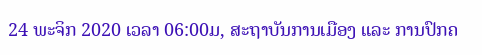24 ພະຈິກ 2020 ເວລາ 06:00ມ, ສະຖາບັນການເມືອງ ແລະ ການປົກຄ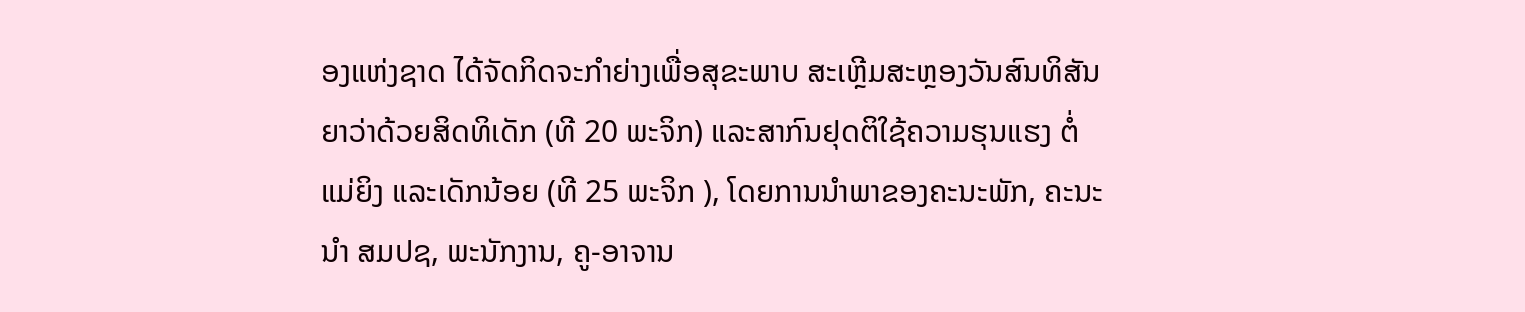ອງແຫ່ງຊາດ ໄດ້ຈັດກິດຈະກຳຍ່າງເພື່ອສຸຂະພາບ ສະເຫຼີມສະຫຼອງວັນສົນທິສັນຍາວ່າດ້ວຍສິດທິເດັກ (ທີ 20 ພະຈິກ) ແລະສາກົນຢຸດຕິໃຊ້ຄວາມຮຸນແຮງ ຕໍ່ແມ່ຍິງ ແລະເດັກນ້ອຍ (ທີ 25 ພະຈິກ ), ໂດຍການນໍາພາຂອງຄະນະພັກ, ຄະນະນໍາ ສມປຊ, ພະນັກງານ, ຄູ-ອາຈານ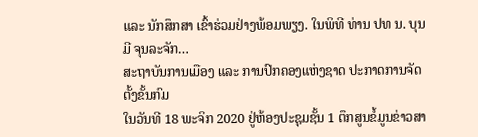ແລະ ນັກສຶກສາ ເຂົ້າຮ່ວມຢ່າງພ້ອມພຽງ. ໃນພິທີ ທ່ານ ປທ ນ. ບຸນມີ ຈຸນລະຈັກ…
ສະຖາບັນການເມືອງ ແລະ ການປົກຄອງແຫ່ງຊາດ ປະກາດການຈັດຕັ້ງຂັ້ນກົມ
ໃນວັນທີ 18 ພະຈິກ 2020 ຢູ່ຫ້ອງປະຊຸມຊັ້ນ 1 ຕຶກສູນຂໍ້ມູນຂ່າວສາ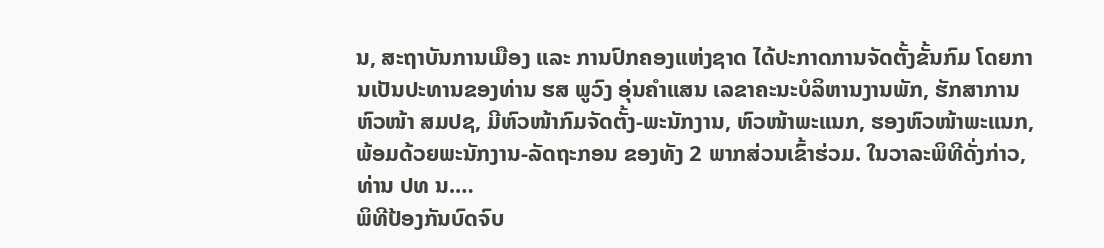ນ, ສະຖາບັນການເມືອງ ແລະ ການປົກຄອງແຫ່ງຊາດ ໄດ້ປະກາດການຈັດຕັ້ງຂັ້ນກົມ ໂດຍການເປັນປະທານຂອງທ່ານ ຮສ ພູວົງ ອຸ່ນຄຳແສນ ເລຂາຄະນະບໍລິຫານງານພັກ, ຮັກສາການຫົວໜ້າ ສມປຊ, ມີຫົວໜ້າກົມຈັດຕັ້ງ-ພະນັກງານ, ຫົວໜ້າພະແນກ, ຮອງຫົວໜ້າພະແນກ, ພ້ອມດ້ວຍພະນັກງານ-ລັດຖະກອນ ຂອງທັງ 2 ພາກສ່ວນເຂົ້າຮ່ວມ. ໃນວາລະພິທີດັ່ງກ່າວ, ທ່ານ ປທ ນ.…
ພິທີປ້ອງກັນບົດຈົບ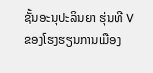ຊັ້ນອະນຸປະລິນຍາ ຮຸ່ນທີ V ຂອງໂຮງຮຽນການເມືອງ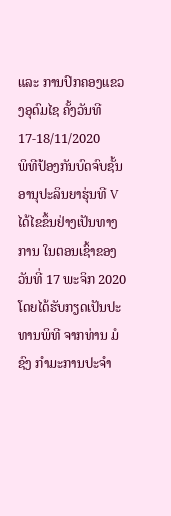ແລະ ການປົກຄອງແຂວງອຸດົມໄຊ ຄັ້ງວັນທີ 17-18/11/2020
ພິທີປ້ອງກັນບົດຈົບຊັ້ນອານຸປະລິນຍາຮຸ່ນທີ V ໄດ້ໄຂຂຶ້ນຢ່າງເປັນທາງການ ໃນຕອນເຊົ້າຂອງວັນທີ່ 17 ພະຈິກ 2020 ໂດຍໄດ້ຮັບກຽດເປັນປະທານພິທີ ຈາກທ່ານ ມໍຊົງ ກໍາມະການປະຈໍາ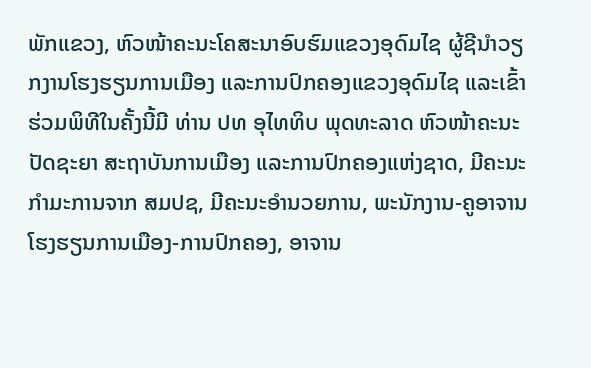ພັກແຂວງ, ຫົວໜ້າຄະນະໂຄສະນາອົບຮົມແຂວງອຸດົມໄຊ ຜູ້ຊີນຳວຽກງານໂຮງຮຽນການເມືອງ ແລະການປົກຄອງແຂວງອຸດົມໄຊ ແລະເຂົ້າຮ່ວມພິທີໃນຄັ້ງນີ້ມີ ທ່ານ ປທ ອຸໄທທິບ ພຸດທະລາດ ຫົວໜ້າຄະນະປັດຊະຍາ ສະຖາບັນການເມືອງ ແລະການປົກຄອງແຫ່ງຊາດ, ມີຄະນະກຳມະການຈາກ ສມປຊ, ມີຄະນະອຳນວຍການ, ພະນັກງານ-ຄູອາຈານໂຮງຮຽນການເມືອງ-ການປົກຄອງ, ອາຈານ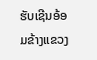ຮັບເຊີນອ້ອມຂ້າງແຂວງ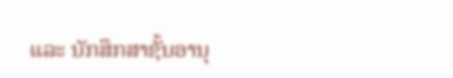ແລະ ນັກສຶກສາຊັ້ນອານຸ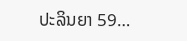ປະລິນຍາ 59…